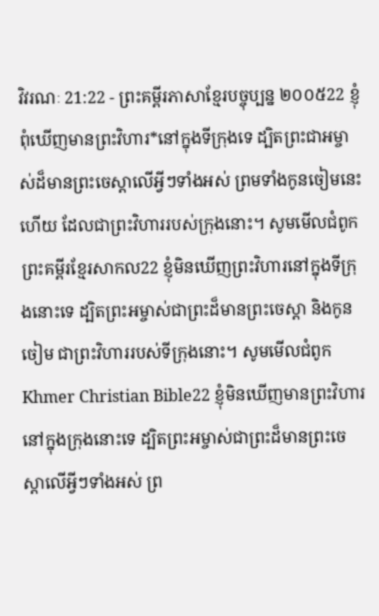វិវរណៈ 21:22 - ព្រះគម្ពីរភាសាខ្មែរបច្ចុប្បន្ន ២០០៥22 ខ្ញុំពុំឃើញមានព្រះវិហារ*នៅក្នុងទីក្រុងទេ ដ្បិតព្រះជាអម្ចាស់ដ៏មានព្រះចេស្ដាលើអ្វីៗទាំងអស់ ព្រមទាំងកូនចៀមនេះហើយ ដែលជាព្រះវិហាររបស់ក្រុងនោះ។ សូមមើលជំពូកព្រះគម្ពីរខ្មែរសាកល22 ខ្ញុំមិនឃើញព្រះវិហារនៅក្នុងទីក្រុងនោះទេ ដ្បិតព្រះអម្ចាស់ជាព្រះដ៏មានព្រះចេស្ដា និងកូនចៀម ជាព្រះវិហាររបស់ទីក្រុងនោះ។ សូមមើលជំពូកKhmer Christian Bible22 ខ្ញុំមិនឃើញមានព្រះវិហារនៅក្នុងក្រុងនោះទេ ដ្បិតព្រះអម្ចាស់ជាព្រះដ៏មានព្រះចេស្ដាលើអ្វីៗទាំងអស់ ព្រ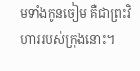មទាំងកូនចៀម គឺជាព្រះវិហាររបស់ក្រុងនោះ។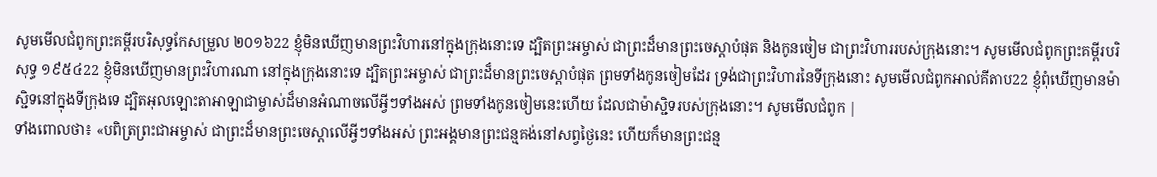សូមមើលជំពូកព្រះគម្ពីរបរិសុទ្ធកែសម្រួល ២០១៦22 ខ្ញុំមិនឃើញមានព្រះវិហារនៅក្នុងក្រុងនោះទេ ដ្បិតព្រះអម្ចាស់ ជាព្រះដ៏មានព្រះចេស្តាបំផុត និងកូនចៀម ជាព្រះវិហាររបស់ក្រុងនោះ។ សូមមើលជំពូកព្រះគម្ពីរបរិសុទ្ធ ១៩៥៤22 ខ្ញុំមិនឃើញមានព្រះវិហារណា នៅក្នុងក្រុងនោះទេ ដ្បិតព្រះអម្ចាស់ ជាព្រះដ៏មានព្រះចេស្តាបំផុត ព្រមទាំងកូនចៀមដែរ ទ្រង់ជាព្រះវិហារនៃទីក្រុងនោះ សូមមើលជំពូកអាល់គីតាប22 ខ្ញុំពុំឃើញមានម៉ាស្ជិទនៅក្នុងទីក្រុងទេ ដ្បិតអុលឡោះតាអាឡាជាម្ចាស់ដ៏មានអំណាចលើអ្វីៗទាំងអស់ ព្រមទាំងកូនចៀមនេះហើយ ដែលជាម៉ាស្ជិទរបស់ក្រុងនោះ។ សូមមើលជំពូក |
ទាំងពោលថា៖ «បពិត្រព្រះជាអម្ចាស់ ជាព្រះដ៏មានព្រះចេស្ដាលើអ្វីៗទាំងអស់ ព្រះអង្គមានព្រះជន្មគង់នៅសព្វថ្ងៃនេះ ហើយក៏មានព្រះជន្ម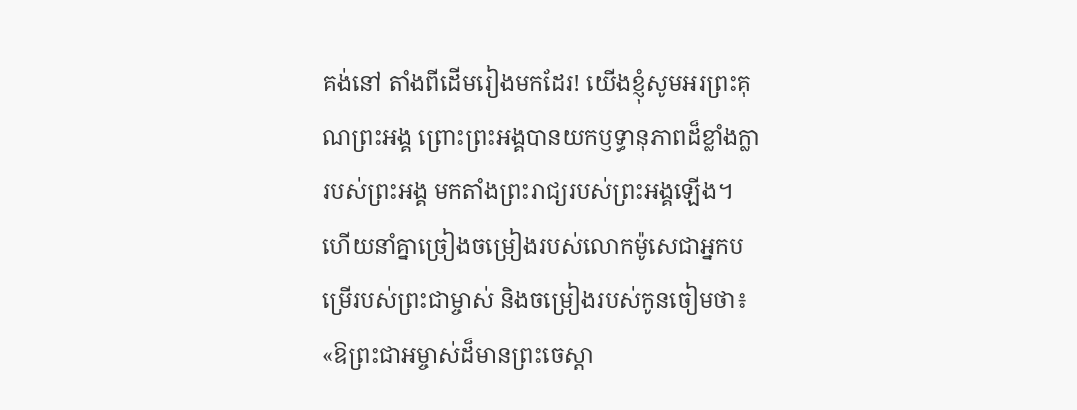គង់នៅ តាំងពីដើមរៀងមកដែរ! យើងខ្ញុំសូមអរព្រះគុណព្រះអង្គ ព្រោះព្រះអង្គបានយកឫទ្ធានុភាពដ៏ខ្លាំងក្លា របស់ព្រះអង្គ មកតាំងព្រះរាជ្យរបស់ព្រះអង្គឡើង។
ហើយនាំគ្នាច្រៀងចម្រៀងរបស់លោកម៉ូសេជាអ្នកបម្រើរបស់ព្រះជាម្ចាស់ និងចម្រៀងរបស់កូនចៀមថា៖ «ឱព្រះជាអម្ចាស់ដ៏មានព្រះចេស្ដា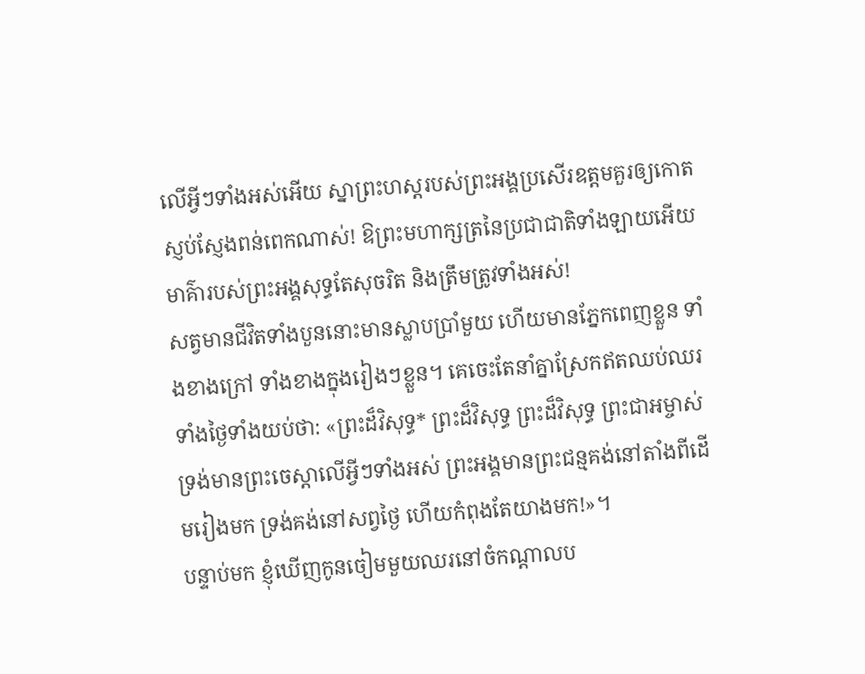លើអ្វីៗទាំងអស់អើយ ស្នាព្រះហស្ដរបស់ព្រះអង្គប្រសើរឧត្ដមគួរឲ្យកោតស្ញប់ស្ញែងពន់ពេកណាស់! ឱព្រះមហាក្សត្រនៃប្រជាជាតិទាំងឡាយអើយ មាគ៌ារបស់ព្រះអង្គសុទ្ធតែសុចរិត និងត្រឹមត្រូវទាំងអស់!
សត្វមានជីវិតទាំងបួននោះមានស្លាបប្រាំមួយ ហើយមានភ្នែកពេញខ្លួន ទាំងខាងក្រៅ ទាំងខាងក្នុងរៀងៗខ្លួន។ គេចេះតែនាំគ្នាស្រែកឥតឈប់ឈរ ទាំងថ្ងៃទាំងយប់ថា: «ព្រះដ៏វិសុទ្ធ* ព្រះដ៏វិសុទ្ធ ព្រះដ៏វិសុទ្ធ ព្រះជាអម្ចាស់ ទ្រង់មានព្រះចេស្ដាលើអ្វីៗទាំងអស់ ព្រះអង្គមានព្រះជន្មគង់នៅតាំងពីដើមរៀងមក ទ្រង់គង់នៅសព្វថ្ងៃ ហើយកំពុងតែយាងមក!»។
បន្ទាប់មក ខ្ញុំឃើញកូនចៀមមួយឈរនៅចំកណ្ដាលប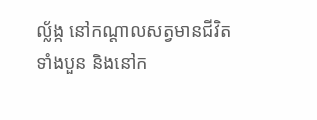ល្ល័ង្ក នៅកណ្ដាលសត្វមានជីវិតទាំងបួន និងនៅក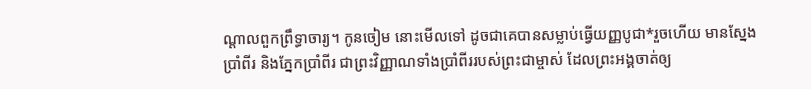ណ្ដាលពួកព្រឹទ្ធាចារ្យ។ កូនចៀម នោះមើលទៅ ដូចជាគេបានសម្លាប់ធ្វើយញ្ញបូជា*រួចហើយ មានស្នែងប្រាំពីរ និងភ្នែកប្រាំពីរ ជាព្រះវិញ្ញាណទាំងប្រាំពីររបស់ព្រះជាម្ចាស់ ដែលព្រះអង្គចាត់ឲ្យ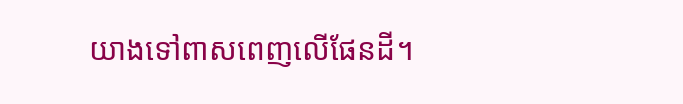យាងទៅពាសពេញលើផែនដី។